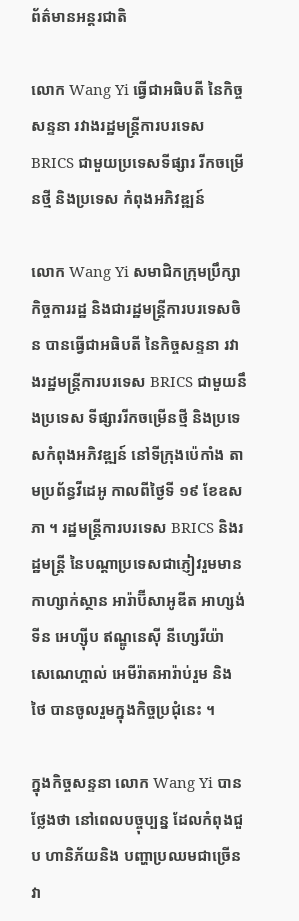ព័ត៌មានអន្តរជាតិ

លោក Wang Yi ធ្វើជាអធិបតី នៃកិច្ចសន្ទនា រវាងរដ្ឋមន្ត្រីការបរទេស BRICS ជាមួយប្រទេសទីផ្សារ រីកចម្រើនថ្មី និងប្រទេស កំពុងអភិវឌ្ឍន៍

លោក Wang Yi សមាជិកក្រុមប្រឹក្សា កិច្ចការរដ្ឋ និងជារដ្ឋមន្ត្រីការបរទេសចិន បានធ្វើជាអធិបតី នៃកិច្ចសន្ទនា រវាងរដ្ឋមន្ត្រីការបរទេស BRICS ជាមួយនឹងប្រទេស ទីផ្សាររីកចម្រើនថ្មី និងប្រទេសកំពុងអភិវឌ្ឍន៍ នៅទីក្រុងប៉េកាំង តាមប្រព័ន្ធវីដេអូ កាលពីថ្ងៃទី ១៩ ខែឧសភា ។ រដ្ឋមន្ត្រីការបរទេស BRICS និងរដ្ឋមន្ត្រី នៃបណ្តាប្រទេសជាភ្ញៀវរួមមាន កាហ្សាក់ស្ថាន អារ៉ាប៊ីសាអូឌីត អាហ្សង់ទីន អេហ្ស៊ីប ឥណ្ឌូនេស៊ី នីហ្សេរីយ៉ា សេណេហ្គាល់ អេមីរ៉ាតអារ៉ាប់រួម និងថៃ បានចូលរួមក្នុងកិច្ចប្រជុំនេះ ។

ក្នុងកិច្ចសន្ទនា លោក Wang Yi បានថ្លែងថា នៅពេលបច្ចុប្បន្ន ដែលកំពុងជួប ហានិភ័យនិង បញ្ហាប្រឈមជាច្រើន វា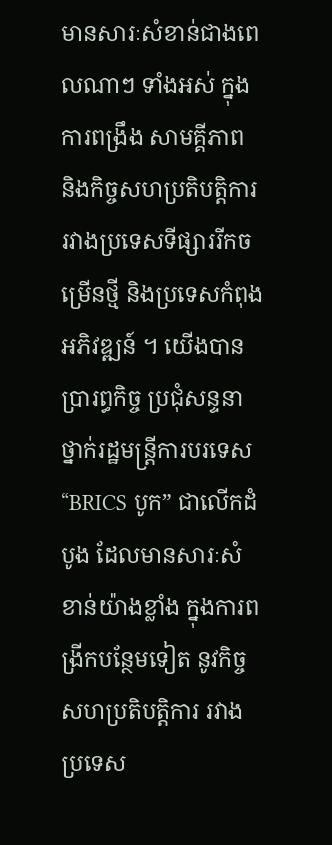មានសារៈសំខាន់ជាងពេលណាៗ ទាំងអស់ ក្នុងការពង្រឹង សាមគ្គីភាព និងកិច្ចសហប្រតិបត្តិការរវាងប្រទេសទីផ្សាររីកចម្រើនថ្មី និងប្រទេសកំពុងអភិវឌ្ឍន៍ ។ យើងបានប្រារព្ធកិច្ច ប្រជុំសន្ទនាថ្នាក់រដ្ឋមន្ត្រីការបរទេស “BRICS បូក” ជាលើកដំបូង ដែលមានសារៈសំខាន់យ៉ាងខ្លាំង ក្នុងការពង្រីកបន្ថែមទៀត នូវកិច្ចសហប្រតិបត្តិការ រវាងប្រទេស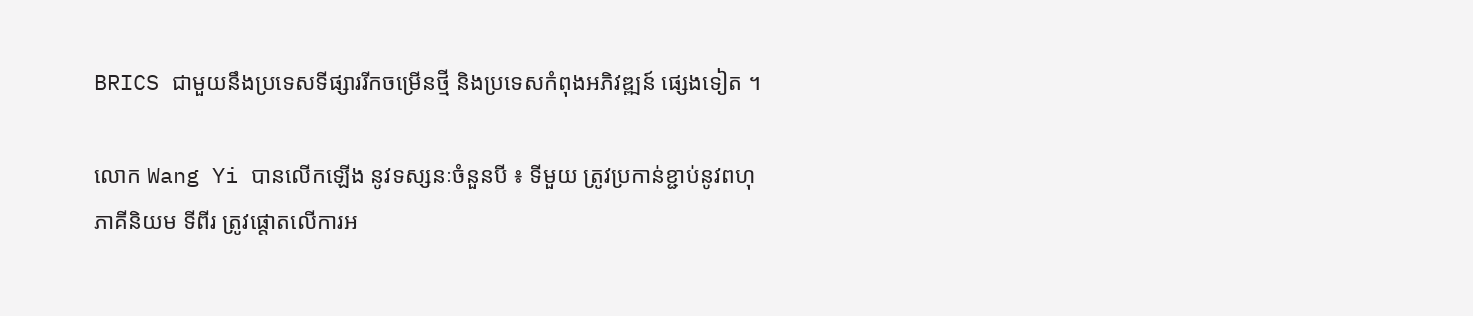BRICS ជាមួយនឹងប្រទេសទីផ្សាររីកចម្រើនថ្មី និងប្រទេសកំពុងអភិវឌ្ឍន៍ ផ្សេងទៀត ។

លោក Wang Yi បានលើកឡើង នូវទស្សនៈចំនួនបី ៖ ទីមួយ ត្រូវប្រកាន់ខ្ជាប់នូវពហុភាគីនិយម ទីពីរ ត្រូវផ្តោតលើការអ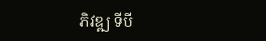ភិវឌ្ឍ ទីបី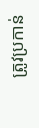ត្រូវប្រកាន់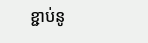ខ្ជាប់នូ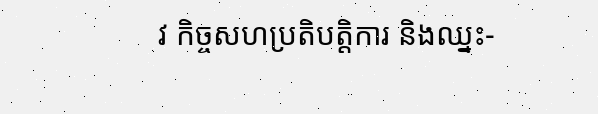វ កិច្ចសហប្រតិបត្តិការ និងឈ្នះ-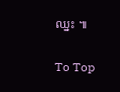ឈ្នះ ៕

To Top